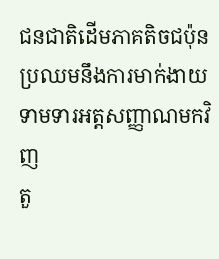ជនជាតិដើមភាគតិចជប៉ុនប្រឈមនឹងការមាក់ងាយ ទាមទារអត្តសញ្ញាណមកវិញ
តួ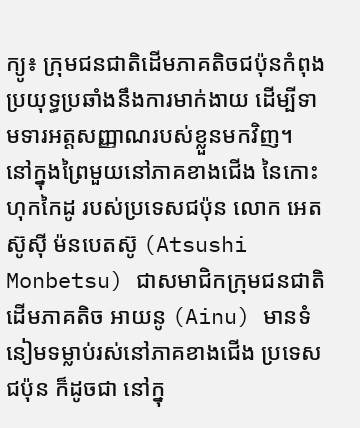ក្យូ៖ ក្រុមជនជាតិដើមភាគតិចជប៉ុនកំពុងប្រយុទ្ធប្រឆាំងនឹងការមាក់ងាយ ដើម្បីទាមទារអត្តសញ្ញាណរបស់ខ្លួនមកវិញ។
នៅក្នុងព្រៃមួយនៅភាគខាងជើង នៃកោះហុកកៃដូ របស់ប្រទេសជប៉ុន លោក អេតស៊ូស៊ី ម៉នបេតស៊ូ (Atsushi Monbetsu) ជាសមាជិកក្រុមជនជាតិដើមភាគតិច អាយនូ (Ainu) មានទំនៀមទម្លាប់រស់នៅភាគខាងជើង ប្រទេសជប៉ុន ក៏ដូចជា នៅក្នុ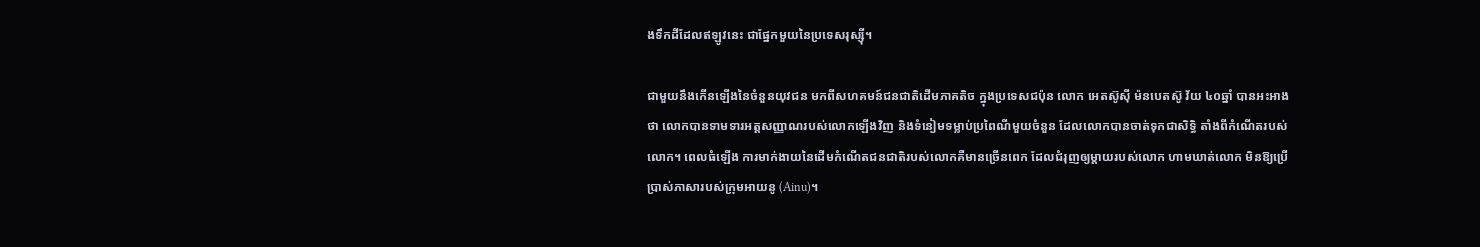ងទឹកដីដែលឥឡូវនេះ ជាផ្នែកមួយនៃប្រទេសរុស្ស៊ី។

ជាមួយនឹងកើនឡើងនៃចំនួនយុវជន មកពីសហគមន៍ជនជាតិដើមភាគតិច ក្នុងប្រទេសជប៉ុន លោក អេតស៊ូស៊ី ម៉នបេតស៊ូ វ័យ ៤០ឆ្នាំ បានអះអាងថា លោកបានទាមទារអត្តសញ្ញាណរបស់លោកឡើងវិញ និងទំនៀមទម្លាប់ប្រពៃណីមួយចំនួន ដែលលោកបានចាត់ទុកជាសិទ្ធិ តាំងពីកំណើតរបស់លោក។ ពេលធំឡើង ការមាក់ងាយនៃដើមកំណើតជនជាតិរបស់លោកគឺមានច្រើនពេក ដែលជំរុញឲ្យម្តាយរបស់លោក ហាមឃាត់លោក មិនឱ្យប្រើប្រាស់ភាសារបស់ក្រុមអាយនូ (Ainu)។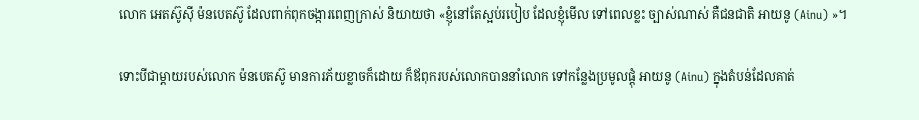លោក អេតស៊ូស៊ី ម៉នបេតស៊ូ ដែលពាក់ពុកចង្ការពេញក្រាស់ និយាយថា «ខ្ញុំនៅតែស្អប់របៀប ដែលខ្ញុំមើល ទៅពេលខ្លះ ច្បាស់ណាស់ គឺជនជាតិ អាយនូ (Ainu) »។

ទោះបីជាម្តាយរបស់លោក ម៉នបេតស៊ូ មានការភ័យខ្លាចក៏ដោយ ក៏ឪពុករបស់លោកបាននាំលោក ទៅកន្លែងប្រមូលផ្តុំ អាយនូ (Ainu) ក្នុងតំបន់ដែលគាត់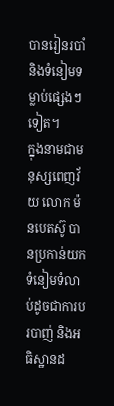បានរៀនរបាំ និងទំនៀមទម្លាប់ផ្សេងៗទៀត។
ក្នុងនាមជាមនុស្សពេញវ័យ លោក ម៉នបេតស៊ូ បានប្រកាន់យកទំនៀមទំលាប់ដូចជាការបរបាញ់ និងអធិស្ឋានដ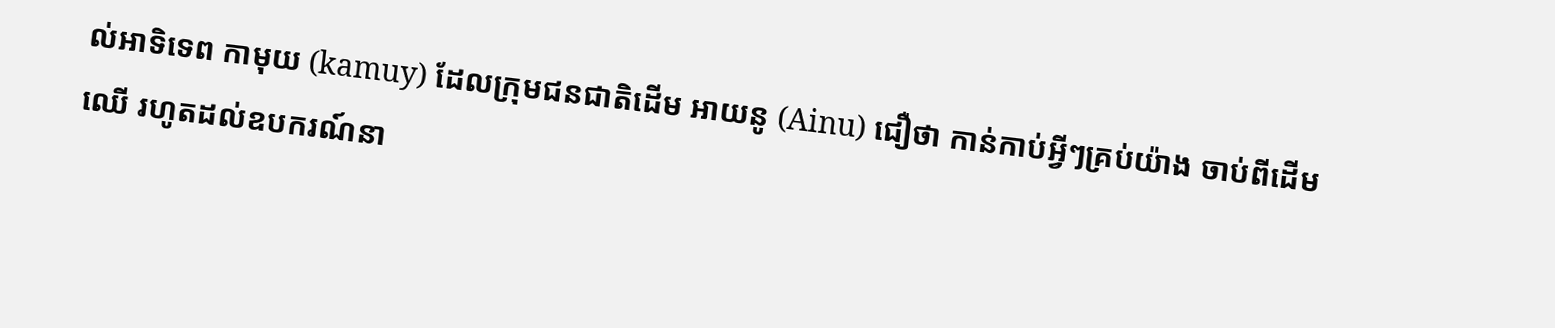ល់អាទិទេព កាមុយ (kamuy) ដែលក្រុមជនជាតិដើម អាយនូ (Ainu) ជឿថា កាន់កាប់អ្វីៗគ្រប់យ៉ាង ចាប់ពីដើមឈើ រហូតដល់ឧបករណ៍នា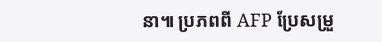នា៕ ប្រភពពី AFP ប្រែសម្រួ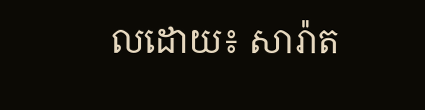លដោយ៖ សារ៉ាត